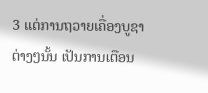3 ແຕ່ການຖວາຍເຄື່ອງບູຊາຕ່າງໆນັ້ນ ເປັນການເຕືອນ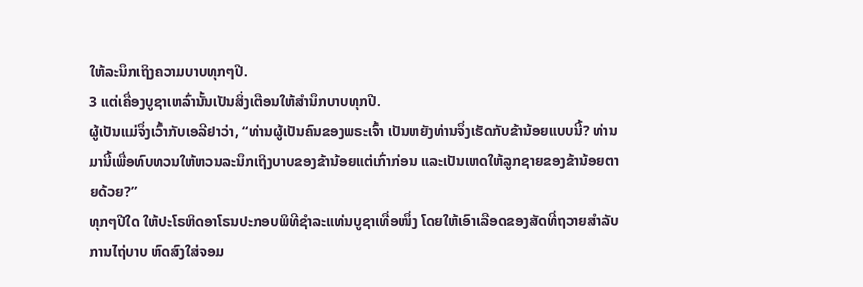ໃຫ້ລະນຶກເຖິງຄວາມບາບທຸກໆປີ.
3 ແຕ່ເຄື່ອງບູຊາເຫລົ່ານັ້ນເປັນສິ່ງເຕືອນໃຫ້ສຳນຶກບາບທຸກປີ.
ຜູ້ເປັນແມ່ຈຶ່ງເວົ້າກັບເອລີຢາວ່າ, “ທ່ານຜູ້ເປັນຄົນຂອງພຣະເຈົ້າ ເປັນຫຍັງທ່ານຈຶ່ງເຮັດກັບຂ້ານ້ອຍແບບນີ້? ທ່ານມານີ້ເພື່ອທົບທວນໃຫ້ຫວນລະນຶກເຖິງບາບຂອງຂ້ານ້ອຍແຕ່ເກົ່າກ່ອນ ແລະເປັນເຫດໃຫ້ລູກຊາຍຂອງຂ້ານ້ອຍຕາຍດ້ວຍ?”
ທຸກໆປີໃດ ໃຫ້ປະໂຣຫິດອາໂຣນປະກອບພິທີຊຳລະແທ່ນບູຊາເທື່ອໜຶ່ງ ໂດຍໃຫ້ເອົາເລືອດຂອງສັດທີ່ຖວາຍສຳລັບການໄຖ່ບາບ ຫົດສົງໃສ່ຈອມ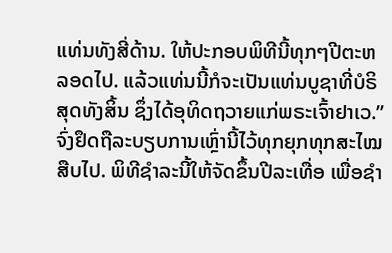ແທ່ນທັງສີ່ດ້ານ. ໃຫ້ປະກອບພິທີນີ້ທຸກໆປີຕະຫລອດໄປ. ແລ້ວແທ່ນນີ້ກໍຈະເປັນແທ່ນບູຊາທີ່ບໍຣິສຸດທັງສິ້ນ ຊຶ່ງໄດ້ອຸທິດຖວາຍແກ່ພຣະເຈົ້າຢາເວ.”
ຈົ່ງຢຶດຖືລະບຽບການເຫຼົ່ານີ້ໄວ້ທຸກຍຸກທຸກສະໄໝສືບໄປ. ພິທີຊຳລະນີ້ໃຫ້ຈັດຂຶ້ນປີລະເທື່ອ ເພື່ອຊຳ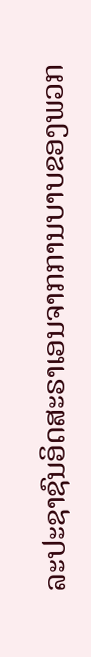ລະປະຊາຊົນອິດສະຣາເອນຈາກການບາບຂອງພວກ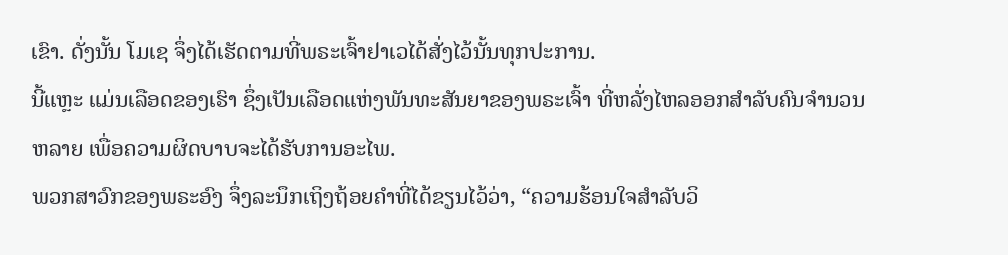ເຂົາ. ດັ່ງນັ້ນ ໂມເຊ ຈຶ່ງໄດ້ເຮັດຕາມທີ່ພຣະເຈົ້າຢາເວໄດ້ສັ່ງໄວ້ນັ້ນທຸກປະການ.
ນີ້ແຫຼະ ແມ່ນເລືອດຂອງເຮົາ ຊຶ່ງເປັນເລືອດແຫ່ງພັນທະສັນຍາຂອງພຣະເຈົ້າ ທີ່ຫລັ່ງໄຫລອອກສຳລັບຄົນຈຳນວນຫລາຍ ເພື່ອຄວາມຜິດບາບຈະໄດ້ຮັບການອະໄພ.
ພວກສາວົກຂອງພຣະອົງ ຈຶ່ງລະນຶກເຖິງຖ້ອຍຄຳທີ່ໄດ້ຂຽນໄວ້ວ່າ, “ຄວາມຮ້ອນໃຈສຳລັບວິ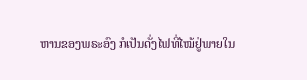ຫານຂອງພຣະອົງ ກໍເປັນດັ່ງໄຟທີ່ໄໝ້ຢູ່ພາຍໃນ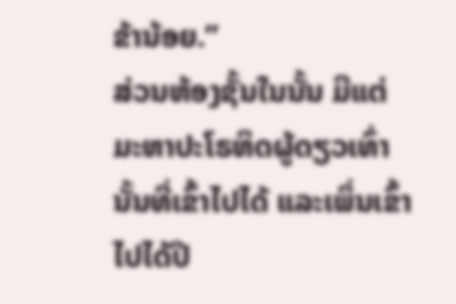ຂ້ານ້ອຍ.”
ສ່ວນຫ້ອງຊັ້ນໃນນັ້ນ ມີແຕ່ມະຫາປະໂຣຫິດຜູ້ດຽວເທົ່ານັ້ນທີ່ເຂົ້າໄປໄດ້ ແລະເພິ່ນເຂົ້າໄປໄດ້ປີ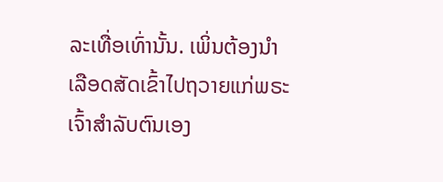ລະເທື່ອເທົ່ານັ້ນ. ເພິ່ນຕ້ອງນຳເລືອດສັດເຂົ້າໄປຖວາຍແກ່ພຣະເຈົ້າສຳລັບຕົນເອງ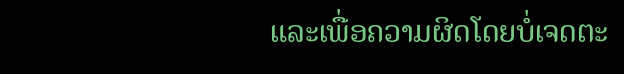ແລະເພື່ອຄວາມຜິດໂດຍບໍ່ເຈດຕະ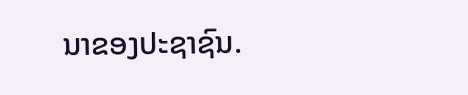ນາຂອງປະຊາຊົນ.